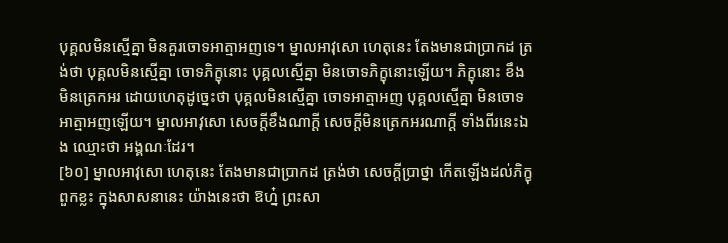បុគ្គលមិនស្មើគ្នា មិនគួរចោទអាត្មាអញទេ។ ម្នាលអាវុសោ ហេតុនេះ តែងមានជាប្រាកដ ត្រង់ថា បុគ្គលមិនស្មើគ្នា ចោទភិក្ខុនោះ បុគ្គលស្មើគ្នា មិនចោទភិក្ខុនោះឡើយ។ ភិក្ខុនោះ ខឹង មិនត្រេកអរ ដោយហេតុដូច្នេះថា បុគ្គលមិនស្មើគ្នា ចោទអាត្មាអញ បុគ្គលស្មើគ្នា មិនចោទអាត្មាអញឡើយ។ ម្នាលអាវុសោ សេចក្តីខឹងណាក្តី សេចក្តីមិនត្រេកអរណាក្តី ទាំងពីរនេះឯង ឈ្មោះថា អង្គណៈដែរ។
[៦០] ម្នាលអាវុសោ ហេតុនេះ តែងមានជាប្រាកដ ត្រង់ថា សេចក្តីប្រាថ្នា កើតឡើងដល់ភិក្ខុពួកខ្លះ ក្នុងសាសនានេះ យ៉ាងនេះថា ឱហ្ន៎ ព្រះសា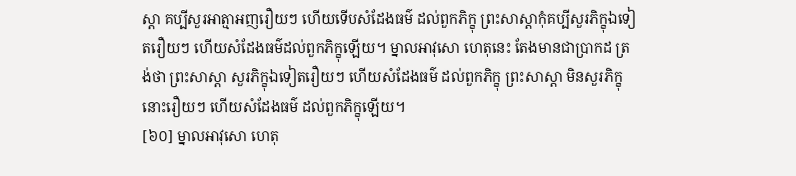ស្តា គប្បីសួរអាត្មាអញរឿយៗ ហើយទើបសំដែងធម៌ ដល់ពួកភិក្ខុ ព្រះសាស្តាកុំគប្បីសួរភិក្ខុឯទៀតរឿយៗ ហើយសំដែងធម៌ដល់ពួកភិក្ខុឡើយ។ ម្នាលអាវុសោ ហេតុនេះ តែងមានជាប្រាកដ ត្រង់ថា ព្រះសាស្តា សួរភិក្ខុឯទៀតរឿយៗ ហើយសំដែងធម៌ ដល់ពួកភិក្ខុ ព្រះសាស្តា មិនសួរភិក្ខុនោះរឿយៗ ហើយសំដែងធម៌ ដល់ពួកភិក្ខុឡើយ។
[៦០] ម្នាលអាវុសោ ហេតុ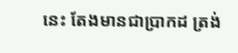នេះ តែងមានជាប្រាកដ ត្រង់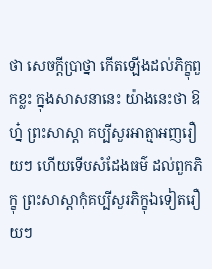ថា សេចក្តីប្រាថ្នា កើតឡើងដល់ភិក្ខុពួកខ្លះ ក្នុងសាសនានេះ យ៉ាងនេះថា ឱហ្ន៎ ព្រះសាស្តា គប្បីសួរអាត្មាអញរឿយៗ ហើយទើបសំដែងធម៌ ដល់ពួកភិក្ខុ ព្រះសាស្តាកុំគប្បីសួរភិក្ខុឯទៀតរឿយៗ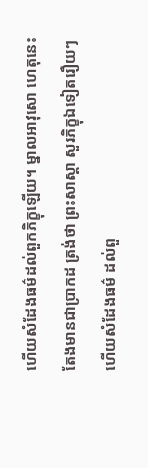ហើយសំដែងធម៌ដល់ពួកភិក្ខុឡើយ។ ម្នាលអាវុសោ ហេតុនេះ តែងមានជាប្រាកដ ត្រង់ថា ព្រះសាស្តា សួរភិក្ខុឯទៀតរឿយៗ ហើយសំដែងធម៌ ដល់ពួ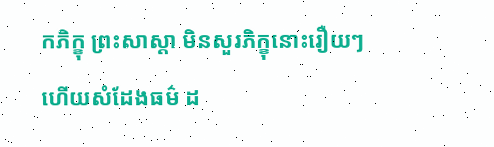កភិក្ខុ ព្រះសាស្តា មិនសួរភិក្ខុនោះរឿយៗ ហើយសំដែងធម៌ ដ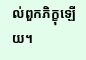ល់ពួកភិក្ខុឡើយ។